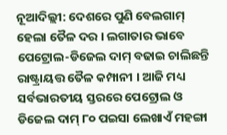ନୂଆଦିଲ୍ଲୀ: ଦେଶରେ ପୁଣି ବେଲଗାମ୍ ହେଲା ତୈଳ ଦର । ଲଗାତାର ଭାବେ ପେଟ୍ରୋଲ-ଡିଜେଲ ଦାମ୍ ବଢାଇ ଚାଲିଛନ୍ତି ରାଷ୍ଟ୍ରାୟତ୍ତ ତୈଳ କମ୍ପାନୀ । ଆଜି ମଧ୍ୟ ସର୍ବଭାରତୀୟ ସ୍ତରରେ ପେଟ୍ରୋଲ ଓ ଡିଜେଲ ଦାମ୍ ୮୦ ପଇସା ଲେଖାଏଁ ମହଙ୍ଗା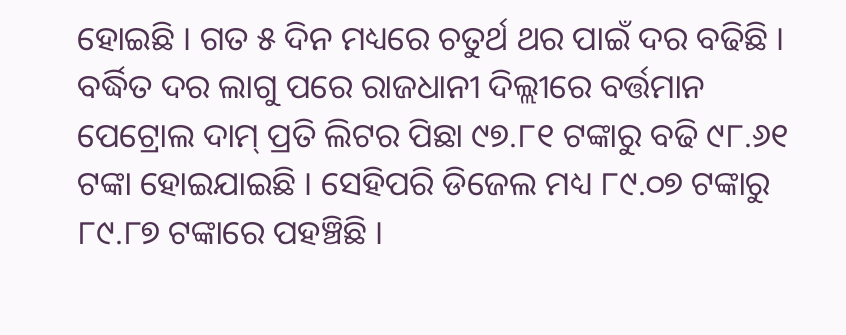ହୋଇଛି । ଗତ ୫ ଦିନ ମଧ୍ୟରେ ଚତୁର୍ଥ ଥର ପାଇଁ ଦର ବଢିଛି । ବର୍ଦ୍ଧିତ ଦର ଲାଗୁ ପରେ ରାଜଧାନୀ ଦିଲ୍ଲୀରେ ବର୍ତ୍ତମାନ ପେଟ୍ରୋଲ ଦାମ୍ ପ୍ରତି ଲିଟର ପିଛା ୯୭.୮୧ ଟଙ୍କାରୁ ବଢି ୯୮.୬୧ ଟଙ୍କା ହୋଇଯାଇଛି । ସେହିପରି ଡିଜେଲ ମଧ୍ୟ ୮୯.୦୭ ଟଙ୍କାରୁ ୮୯.୮୭ ଟଙ୍କାରେ ପହଞ୍ଚିଛି ।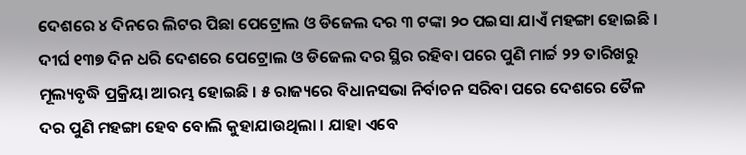ଦେଶରେ ୪ ଦିନରେ ଲିଟର ପିଛା ପେଟ୍ରୋଲ ଓ ଡିଜେଲ ଦର ୩ ଟଙ୍କା ୨୦ ପଇସା ଯାଏଁ ମହଙ୍ଗା ହୋଇଛି ।
ଦୀର୍ଘ ୧୩୭ ଦିନ ଧରି ଦେଶରେ ପେଟ୍ରୋଲ ଓ ଡିଜେଲ ଦର ସ୍ଥିର ରହିବା ପରେ ପୁଣି ମାର୍ଚ୍ଚ ୨୨ ତାରିଖରୁ ମୂଲ୍ୟବୃଦ୍ଧି ପ୍ରକ୍ରିୟା ଆରମ୍ଭ ହୋଇଛି । ୫ ରାଜ୍ୟରେ ବିଧାନସଭା ନିର୍ବାଚନ ସରିବା ପରେ ଦେଶରେ ତୈଳ ଦର ପୁଣି ମହଙ୍ଗା ହେବ ବୋଲି କୁହାଯାଉଥିଲା । ଯାହା ଏବେ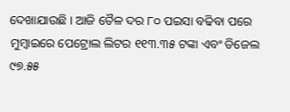ଦେଖାଯାଉଛି । ଆଜି ତୈଳ ଦର ୮୦ ପଇସା ବଢିବା ପରେ ମୁମ୍ବାଇରେ ପେଟ୍ରୋଲ ଲିଟର ୧୧୩.୩୫ ଟଙ୍କା ଏବଂ ଡିଜେଲ ୯୭.୫୫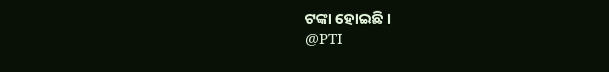ଟଙ୍କା ହୋଇଛି ।
@PTI